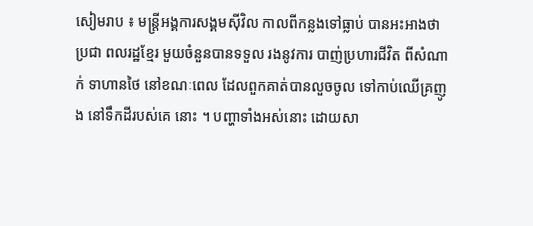សៀមរាប ៖ មន្ត្រីអង្គការសង្គមស៊ីវិល កាលពីកន្លងទៅធ្លាប់ បានអះអាងថា ប្រជា ពលរដ្ឋខ្មែរ មួយចំនួនបានទទួល រងនូវការ បាញ់ប្រហារជីវិត ពីសំណាក់ ទាហានថៃ នៅខណៈពេល ដែលពួកគាត់បានលួចចូល ទៅកាប់ឈើគ្រញូង នៅទឹកដីរបស់គេ នោះ ។ បញ្ហាទាំងអស់នោះ ដោយសា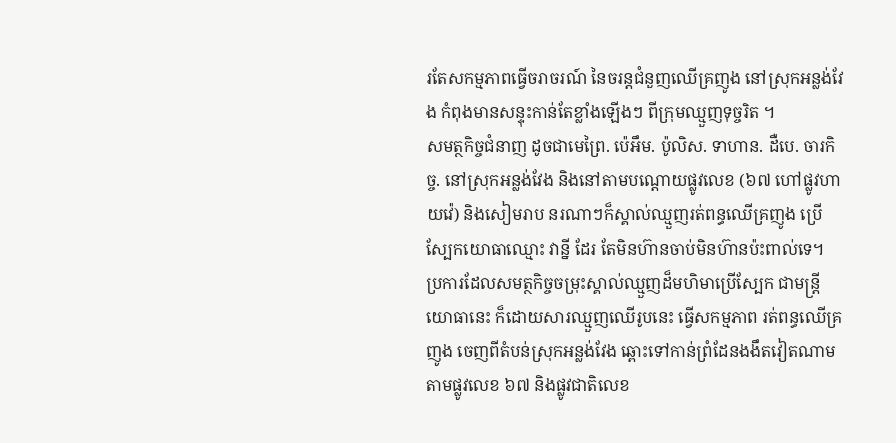រតែសកម្មភាពធ្វើចរាចរណ៍ នៃចរន្តជំនួញឈើគ្រញូង នៅស្រុកអន្លង់វែង កំពុងមានសន្ទុះកាន់តែខ្លាំងឡើងៗ ពីក្រុមឈ្មួញទុច្ចរិត ។
សមត្ថកិច្ចជំនាញ ដូចជាមេព្រៃ. ប៉េអឹម. ប៉ូលិស. ទាហាន. ដឺបេ. ចារកិច្ច. នៅស្រុកអន្លង់វែង និងនៅតាមបណ្ដោយផ្លូវលេខ (៦៧ ហៅផ្លូវហាយវ៉េ) និងសៀមរាប នរណាៗក៏ស្គាល់ឈ្មួញរត់ពន្ធឈើគ្រញូង ប្រើស្បែកយោធាឈ្មោះ វាន្នី ដែរ តែមិនហ៊ានចាប់មិនហ៊ានប៉ះពាល់ទេ។
ប្រការដែលសមត្ថកិច្ចចម្រុះស្គាល់ឈ្មួញដ៏មហិមាប្រើស្បែក ជាមន្ត្រីយោធានេះ ក៏ដោយសារឈ្មួញឈើរូបនេះ ធ្វើសកម្មភាព រត់ពន្ធឈើគ្រញូង ចេញពីតំបន់ស្រុកអន្លង់វែង ឆ្ពោះទៅកាន់ព្រំដែនងងឹតវៀតណាម តាមផ្លូវលេខ ៦៧ និងផ្លូវជាតិលេខ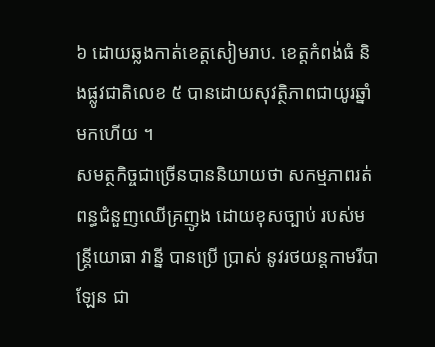៦ ដោយឆ្លងកាត់ខេត្តសៀមរាប. ខេត្តកំពង់ធំ និងផ្លូវជាតិលេខ ៥ បានដោយសុវត្ថិភាពជាយូរឆ្នាំមកហើយ ។
សមត្ថកិច្ចជាច្រើនបាននិយាយថា សកម្មភាពរត់ពន្ធជំនួញឈើគ្រញូង ដោយខុសច្បាប់ របស់មន្ត្រីយោធា វាន្នី បានប្រើ ប្រាស់ នូវរថយន្តកាមរីបាឡែន ជា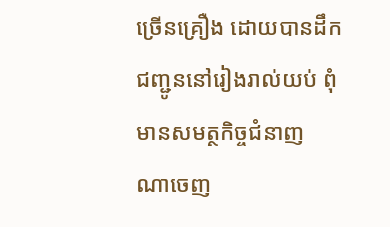ច្រើនគ្រឿង ដោយបានដឹកជញ្ជូននៅរៀងរាល់យប់ ពុំមានសមត្ថកិច្ចជំនាញ ណាចេញ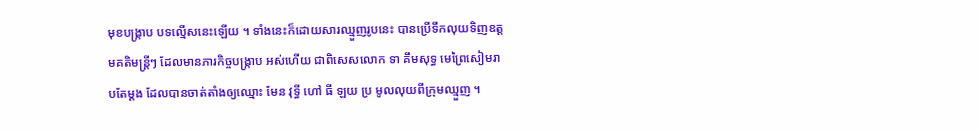មុខបង្ក្រាប បទល្មើសនេះឡើយ ។ ទាំងនេះក៏ដោយសារឈ្មួញរូបនេះ បានប្រើទឹកលុយទិញឧត្តមគតិមន្ត្រីៗ ដែលមានភារកិច្ចបង្ក្រាប អស់ហើយ ជាពិសេសលោក ទា គឹមសុទ្ធ មេព្រៃសៀមរាបតែម្ដង ដែលបានចាត់តាំងឲ្យឈ្មោះ មែន វុទ្ធី ហៅ ធី ឡយ ប្រ មូលលុយពីក្រុមឈ្មួញ ។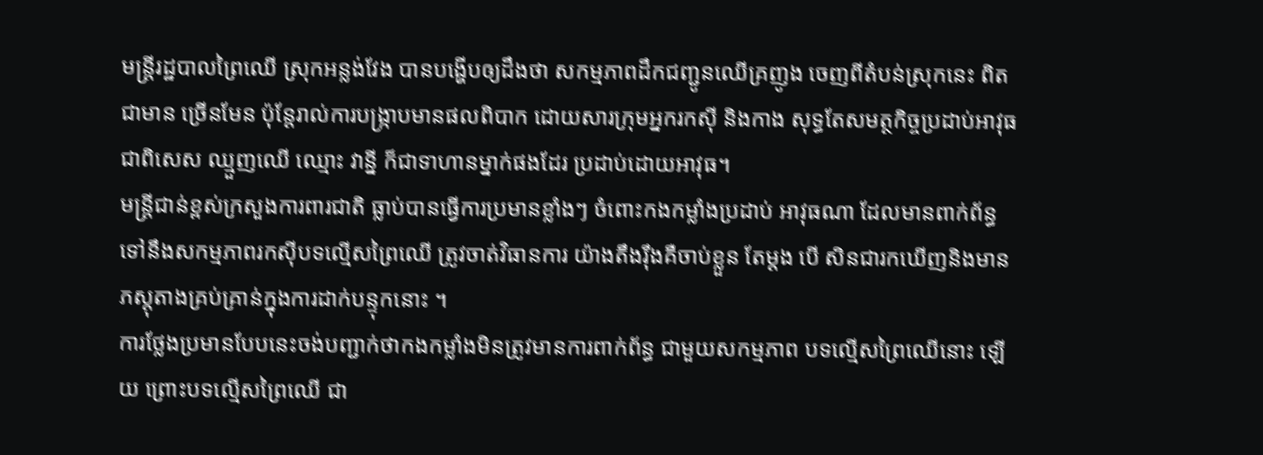មន្ត្រីរដ្ឋបាលព្រៃឈើ ស្រុកអន្លង់វែង បានបង្ហើបឲ្យដឹងថា សកម្មភាពដឹកជញ្ជូនឈើគ្រញូង ចេញពីតំបន់ស្រុកនេះ ពិតជាមាន ច្រើនមែន ប៉ុន្តែរាល់ការបង្ក្រាបមានផលពិបាក ដោយសារក្រុមអ្នករកស៊ី និងកាង សុទ្ធតែសមត្ថកិច្ចប្រដាប់អាវុធ ជាពិសេស ឈ្មួញឈើ ឈ្មោះ វាន្នី ក៏ជាទាហានម្នាក់ផងដែរ ប្រដាប់ដោយអាវុធ។
មន្ត្រីជាន់ខ្ពស់ក្រសួងការពារជាតិ ធ្លាប់បានធ្វើការប្រមានខ្លាំងៗ ចំពោះកងកម្លាំងប្រដាប់ អាវុធណា ដែលមានពាក់ព័ន្ធទៅនឹងសកម្មភាពរកស៊ីបទល្មើសព្រៃឈើ ត្រូវចាត់វិធានការ យ៉ាងតឹងរ៉ឹងគឺចាប់ខ្លួន តែម្ដង បើ សិនជារកឃើញនិងមានភស្តុតាងគ្រប់គ្រាន់ក្នុងការដាក់បន្ទុកនោះ ។
ការថ្លែងប្រមានបែបនេះចង់បញ្ជាក់ថាកងកម្លាំងមិនត្រូវមានការពាក់ព័ន្ធ ជាមួយសកម្មភាព បទល្មើសព្រៃឈើនោះ ឡើយ ព្រោះបទល្មើសព្រៃឈើ ជា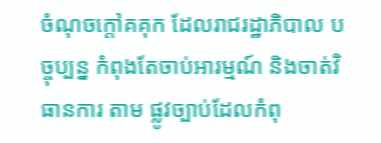ចំណុចក្ដៅគគុក ដែលរាជរដ្ឋាភិបាល បច្ចុប្បន្ន កំពុងតែចាប់អារម្មណ៍ និងចាត់វិធានការ តាម ផ្លូវច្បាប់ដែលកំពុ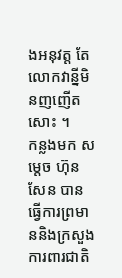ងអនុវត្ត តែលោកវាន្នីមិនញញើតសោះ ។
កន្លងមក សម្តេច ហ៊ុន សែន បានធ្វើការព្រមាននិងក្រសួងការពារជាតិ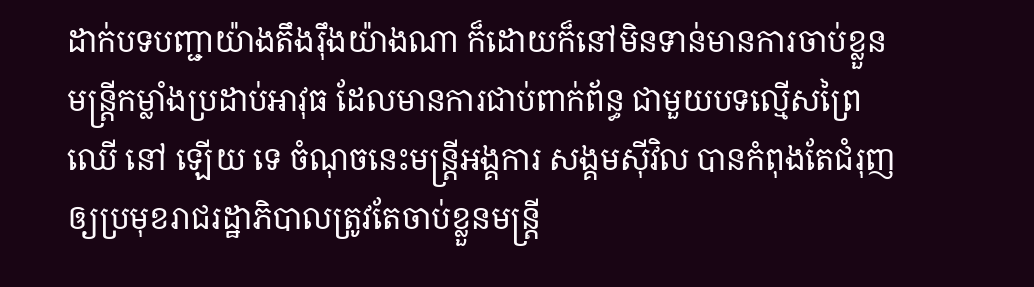ដាក់បទបញ្ជាយ៉ាងតឹងរ៉ឹងយ៉ាងណា ក៏ដោយក៏នៅមិនទាន់មានការចាប់ខ្លួន មន្ត្រីកម្លាំងប្រដាប់អាវុធ ដែលមានការជាប់ពាក់ព័ន្ធ ជាមួយបទល្មើសព្រៃឈើ នៅ ឡើយ ទេ ចំណុចនេះមន្ត្រីអង្គការ សង្គមស៊ីវិល បានកំពុងតែជំរុញ ឲ្យប្រមុខរាជរដ្ឋាភិបាលត្រូវតែចាប់ខ្លួនមន្ត្រី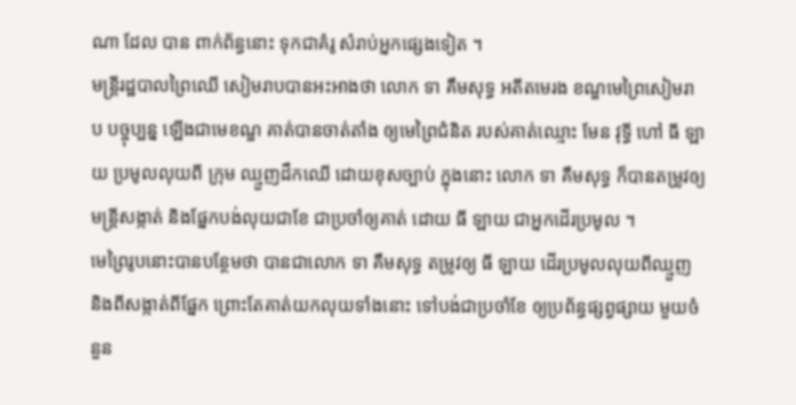ណា ដែល បាន ពាក់ព័ន្ធនោះ ទុកជាគំរូ សំរាប់អ្នកផ្សេងទៀត ។
មន្ត្រីរដ្ឋបាលព្រៃឈើ សៀមរាបបានអះអាងថា លោក ទា គឹមសុទ្ធ អតីតមេរង ខណ្ឌមេព្រៃសៀមរាប បច្ចុប្បន្ន ឡើងជាមេខណ្ឌ គាត់បានចាត់តាំង ឲ្យមេព្រៃជំនិត របស់គាត់ឈ្មោះ មែន វុទ្ធី ហៅ ធី ឡាយ ប្រមូលលុយពី ក្រុម ឈ្មួញដឹកឈើ ដោយខុសច្បាប់ ក្នុងនោះ លោក ទា គឹមសុទ្ធ ក៏បានតម្រូវឲ្យ មន្ត្រីសង្កាត់ និងផ្នែកបង់លុយជាខែ ជាប្រចាំឲ្យគាត់ ដោយ ធី ឡាយ ជាអ្នកដើរប្រមូល ។
មេព្រៃរូបនោះបានបន្ថែមថា បានជាលោក ទា គឹមសុទ្ធ តម្រូវឲ្យ ធី ឡាយ ដើរប្រមូលលុយពីឈ្មួញ និងពីសង្កាត់ពីផ្នែក ព្រោះតែគាត់យកលុយទាំងនោះ ទៅបង់ជាប្រចាំខែ ឲ្យប្រព័ន្ធផ្សព្វផ្សាយ មួយចំនួន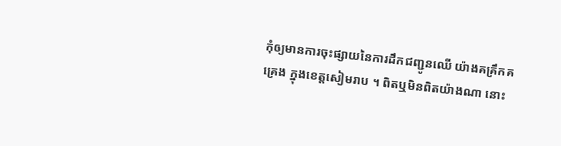កុំឲ្យមានការចុះផ្សាយនៃការដឹកជញ្ជូនឈើ យ៉ាងគគ្រឹកគគ្រេង ក្នុងខេត្តសៀមរាប ។ ពិតឬមិនពិតយ៉ាងណា នោះ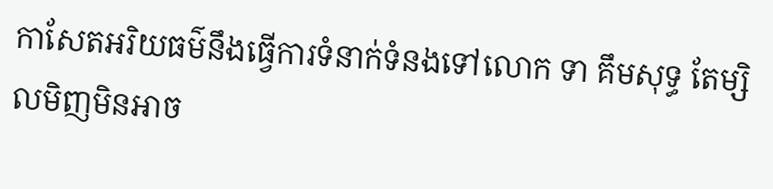កាសែតអរិយធម៌នឹងធ្វើការទំនាក់ទំនងទៅលោក ទា គឹមសុទ្ធ តែម្សិលមិញមិនអាច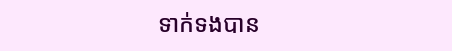ទាក់ទងបាន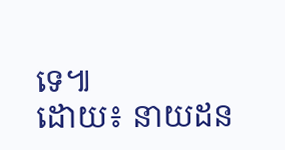ទេ៕
ដោយ៖ នាយដន